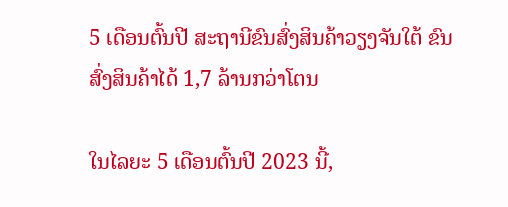5 ເດືອນຕົ້ນປີ ສະຖານີຂົນສົ່ງສິນຄ້າວຽງຈັນໃຕ້ ຂົນສົ່ງສິນຄ້າໄດ້ 1,7 ລ້ານກວ່າໂຕນ

ໃນໄລຍະ 5 ເດືອນຕົ້ນປີ 2023 ນີ້,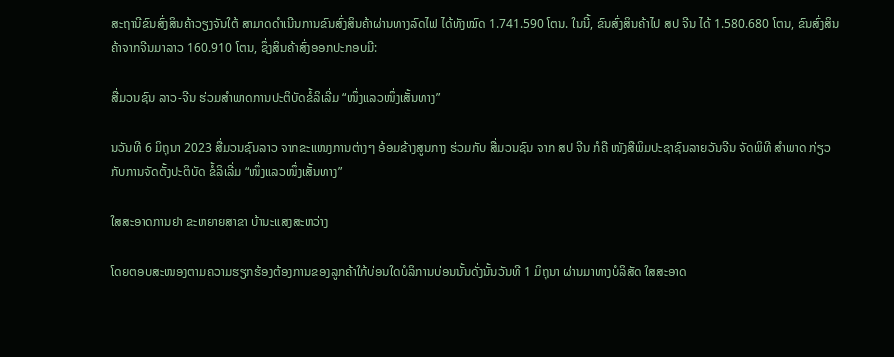ສະຖານີຂົນສົ່ງສິນຄ້າວຽງຈັນໃຕ້ ສາມາດດຳເນີນການຂົນສົ່ງສິນຄ້າຜ່ານທາງລົດໄຟ ໄດ້ທັງໝົດ 1.741.590 ໂຕນ. ໃນນີ້, ຂົນສົ່ງສິນຄ້າໄປ ສປ ຈີນ ໄດ້ 1.580.680 ໂຕນ, ຂົນສົ່ງສິນຄ້າຈາກຈີນມາລາວ 160.910 ໂຕນ, ຊຶ່ງສິນຄ້າສົ່ງອອກປະກອບມີ:

ສື່ມວນຊົນ ລາວ-ຈີນ ຮ່ວມສໍາພາດການປະຕິບັດຂໍ້ລິເລີ່ມ “ໜຶ່ງແລວໜຶ່ງເສັ້ນທາງ”

ນວັນທີ 6 ມິຖຸນາ 2023 ສື່ມວນຊົນລາວ ຈາກຂະແໜງການຕ່າງໆ ອ້ອມຂ້າງສູນກາງ ຮ່ວມກັບ ສື່ມວນຊົນ ຈາກ ສປ ຈີນ ກໍຄື ໜັງສືພິມປະຊາຊົນລາຍວັນຈີນ ຈັດພິທີ ສຳພາດ ກ່ຽວກັບການຈັດຕັ້ງປະຕິບັດ ຂໍ້ລິເລີ່ມ “ໜຶ່ງແລວໜຶ່ງເສັ້ນທາງ”

ໃສສະອາດການຢາ ຂະຫຍາຍສາຂາ ບ້ານະແສງສະຫວ່າງ

ໂດຍຕອບສະໜອງຕາມຄວາມຮຽກຮ້ອງຕ້ອງການຂອງລູກຄ້າໃກ້ບ່ອນໃດບໍລິການບ່ອນນັ້ນດັ່ງນັ້ນວັນທີ 1 ມິຖຸນາ ຜ່ານມາທາງບໍລິສັດ ໃສສະອາດ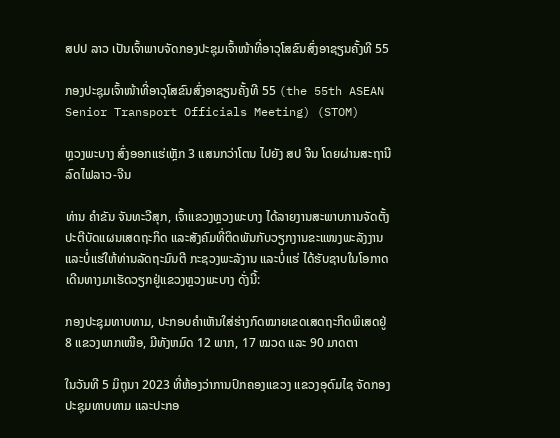ສປປ ລາວ ເປັນເຈົ້າພາບຈັດກອງປະຊຸມເຈົ້າໜ້າທີ່ອາວຸໂສຂົນສົ່ງອາຊຽນຄັ້ງທີ 55

ກອງປະຊຸມເຈົ້າໜ້າທີ່ອາວຸໂສຂົນສົ່ງອາຊຽນຄັ້ງທີ 55 (the 55th ASEAN Senior Transport Officials Meeting) (STOM)

ຫຼວງພະບາງ ສົ່ງອອກແຮ່ເຫຼັກ 3 ແສນກວ່າໂຕນ ໄປຍັງ ສປ ຈີນ ໂດຍຜ່ານສະຖານີລົດໄຟລາວ-ຈີນ

ທ່ານ ຄຳຂັນ ຈັນທະວີສຸກ, ເຈົ້າແຂວງຫຼວງພະບາງ ໄດ້ລາຍງານສະພາບການຈັດຕັ້ງປະຕີບັດແຜນເສດຖະກິດ ແລະສັງຄົມທີ່ຕິດພັນກັບວຽກງານຂະແໜງພະລັງງານ ແລະບໍ່ແຮ່ໃຫ້ທ່ານລັດຖະມົນຕີ ກະຊວງພະລັງານ ແລະບໍ່ແຮ່ ໄດ້ຮັບຊາບໃນໂອກາດເດີນທາງມາເຮັດວຽກຢູ່ແຂວງຫຼວງພະບາງ ດັ່ງນີ້:

ກອງປະຊຸມທາບທາມ, ປະກອບຄຳເຫັນໃສ່ຮ່າງກົດໝາຍເຂດເສດຖະກິດພິເສດຢູ່ 8 ແຂວງພາກເໜືອ, ມີທັງຫມົດ 12 ພາກ, 17 ໝວດ ແລະ 90 ມາດຕາ

ໃນວັນທີ 5 ມິຖຸນາ 2023 ທີ່ຫ້ອງວ່າການປົກຄອງແຂວງ ແຂວງອຸດົມໄຊ ຈັດກອງປະຊຸມທາບທາມ ແລະປະກອ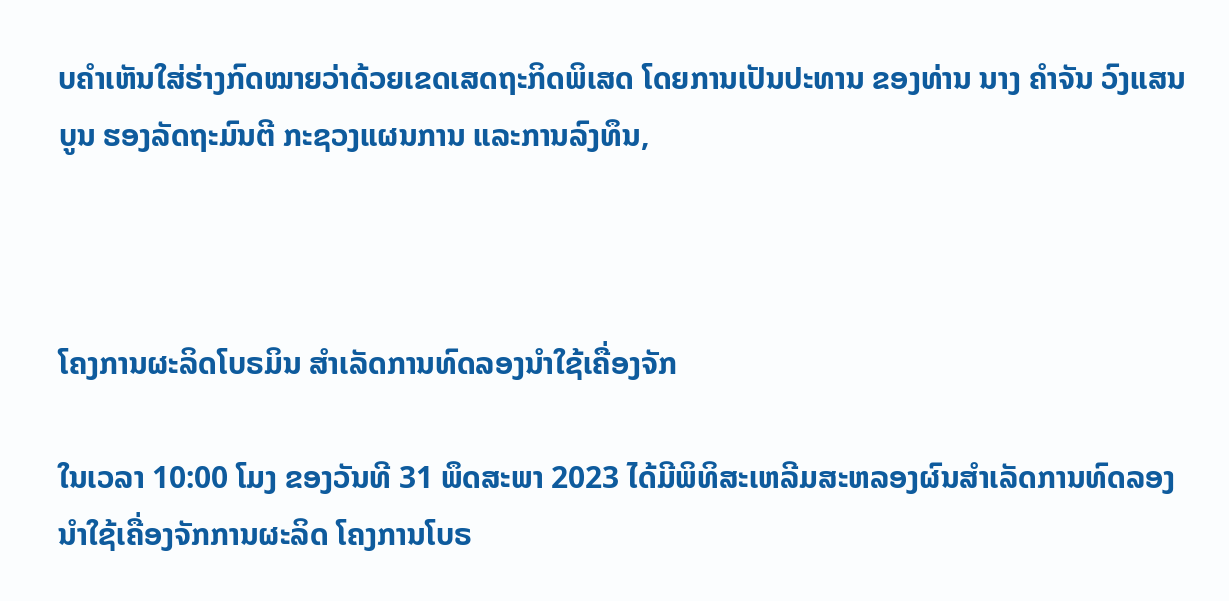ບຄຳເຫັນໃສ່ຮ່າງກົດໝາຍວ່າດ້ວຍເຂດເສດຖະກິດພິເສດ ໂດຍການເປັນປະທານ ຂອງທ່ານ ນາງ ຄຳຈັນ ວົງແສນບູນ ຮອງລັດຖະມົນຕີ ກະຊວງແຜນການ ແລະການລົງທຶນ,



ໂຄງການຜະລິດໂບຣມິນ ສຳເລັດການທົດລອງນຳໃຊ້ເຄື່ອງຈັກ

ໃນເວລາ 10:00 ໂມງ ຂອງວັນທີ 31 ພຶດສະພາ 2023 ໄດ້ມີພິທິສະເຫລີມສະຫລອງຜົນສໍາເລັດການທົດລອງນໍາໃຊ້ເຄື່ອງຈັກການຜະລິດ ໂຄງການໂບຣ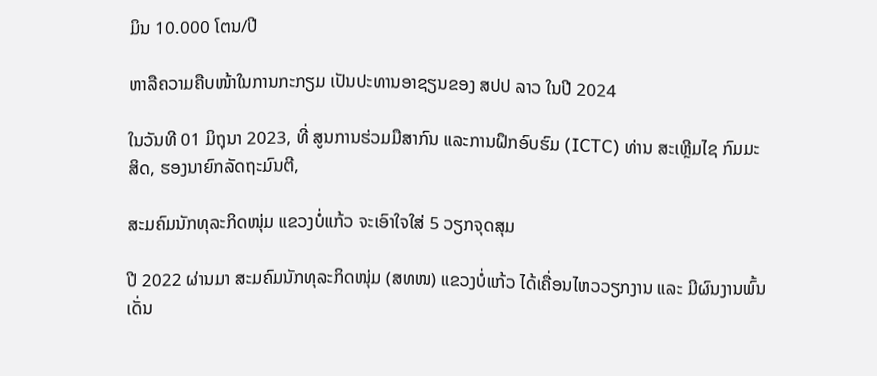ມິນ 10.000 ໂຕນ/ປີ

ຫາລືຄວາມຄືບໜ້າໃນການກະກຽມ ເປັນປະທານອາຊຽນຂອງ ສປປ ລາວ ໃນປີ 2024

ໃນວັນທີ 01 ມິຖຸນາ 2023, ທີ່ ສູນການຮ່ວມມືສາກົນ ແລະການຝຶກອົບຮົມ (ICTC) ທ່ານ ສະເຫຼີມໄຊ ກົມມະສິດ, ຮອງນາຍົກລັດຖະມົນຕີ,

ສະມຄົມນັກທຸລະກິດໜຸ່ມ ແຂວງບໍ່ແກ້ວ ຈະເອົາໃຈໃສ່ 5 ວຽກຈຸດສຸມ

ປີ 2022 ຜ່ານມາ ສະມຄົມນັກທຸລະກິດໜຸ່ມ (ສທໜ) ແຂວງບໍ່ແກ້ວ ໄດ້ເຄື່ອນໄຫວວຽກງານ ແລະ ມີຜົນງານພົ້ນເດັ່ນ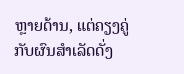ຫຼາຍດ້ານ, ແຕ່ຄຽງຄູ່ກັບຜົນສຳເລັດດັ່ງ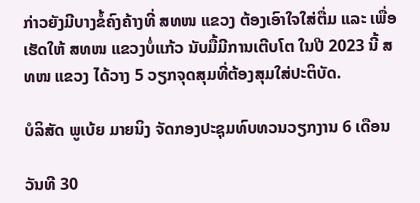ກ່າວຍັງມີບາງຂໍ້ຄົງຄ້າງທີ່ ສທໜ ແຂວງ ຕ້ອງເອົາໃຈໃສ່ຕື່ມ ແລະ ເພື່ອເຮັດໃຫ້ ສທໜ ແຂວງບໍ່ແກ້ວ ນັບມື້ມີການເຕີບໂຕ ໃນປີ 2023 ນີ້ ສທໜ ແຂວງ ໄດ້ວາງ 5 ວຽກຈຸດສຸມທີ່ຕ້ອງສຸມໃສ່ປະຕິບັດ.

ບໍລິສັດ ພູເບ້ຍ ມາຍນິງ ຈັດກອງປະຊຸມທົບທວນວຽກງານ 6 ເດືອນ

ວັນທີ 30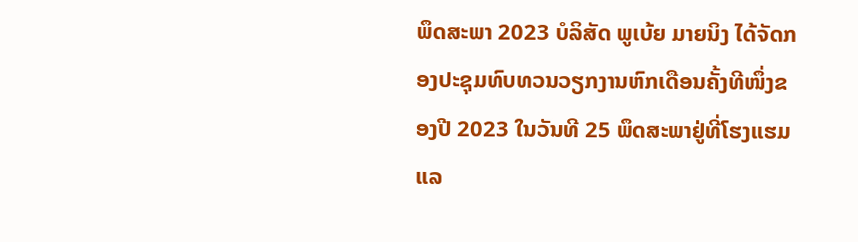ພຶດສະພາ 2023 ບໍລິສັດ ພູເບ້ຍ ມາຍນິງ ໄດ້ຈັດກອງປະຊຸມທົບທວນວຽກງານຫົກເດືອນຄັ້ງທີໜຶ່ງຂອງປີ 2023 ໃນວັນທີ 25 ພຶດສະພາຢູ່ທີ່ໂຮງແຮມ ແລ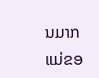ນມາກ ແມ່ຂອ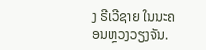ງ ຣີເວີຊາຍ ໃນນະຄອນຫຼວງວຽງຈັນ.